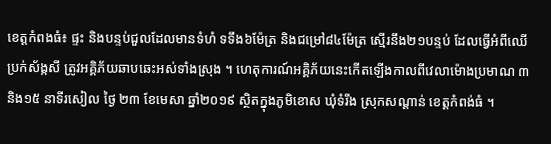ខេត្តកំពងធំ៖ ផ្ទះ និងបន្ទប់ជួលដែលមានទំហំ ទទឹង៦ម៉ែត្រ និងជម្រៅ៨៤ម៉ែត្រ ស្មើរនឹង២១បន្ទប់ ដែលធ្វើអំពីឈើប្រក់ស័ង្កសី ត្រូវអគ្គិភ័យឆាបឆេះអស់ទាំងស្រុង ។ ហេតុការណ៍អគ្គិភ័យនេះកើតឡើងកាលពីវេលាម៉ោងប្រមាណ ៣ និង១៥ នាទីរសៀល ថ្ងៃ ២៣ ខែមេសា ឆ្នាំ២០១៩ ស្ថិតក្នុងភូមិខោស ឃុំទំរីង ស្រុកសណ្តាន់ ខេត្តកំពង់ធំ ។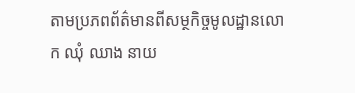តាមប្រភពព័ត៌មានពីសម្ថកិច្ចមូលដ្ឋានលោក ឈុំ ឈាង នាយ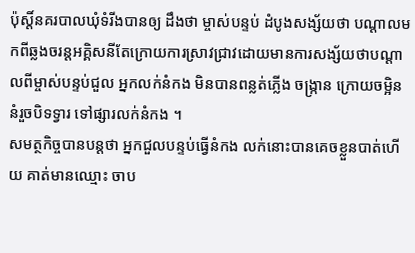ប៉ុស្តិ៍នគរបាលឃុំទំរីងបានឲ្យ ដឹងថា ម្ចាស់បន្ទប់ ដំបូងសង្ស័យថា បណ្តាលមកពីឆ្លងចរន្តអគ្គិសនីតែក្រោយការស្រាវជ្រាវដោយមានការសង្ស័យថាបណ្តាលពីម្ចាស់បន្ទប់ជួល អ្នកលក់នំកង មិនបានពន្លត់ភ្លើង ចង្ក្រាន ក្រោយចម្អិននំរួចបិទទ្វារ ទៅផ្សារលក់នំកង ។
សមត្ថកិច្ចបានបន្ដថា អ្នកជួលបន្ទប់ធ្វើនំកង លក់នោះបានគេចខ្លួនបាត់ហើយ គាត់មានឈ្មោះ ចាប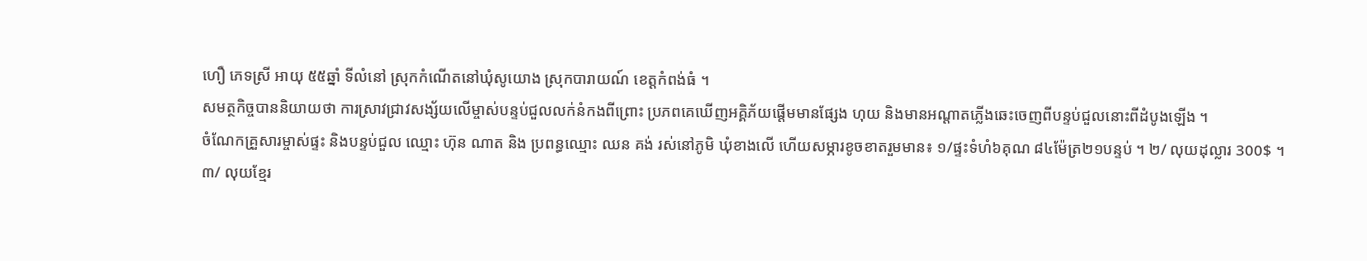ហឿ ភេទស្រី អាយុ ៥៥ឆ្នាំ ទីលំនៅ ស្រុកកំណើតនៅឃុំសូយោង ស្រុកបារាយណ៍ ខេត្តកំពង់ធំ ។
សមត្ថកិច្ចបាននិយាយថា ការស្រាវជ្រាវសង្ស័យលើម្ចាស់បន្ទប់ជួលលក់នំកងពីព្រោះ ប្រភពគេឃើញអគ្គិភ័យផ្តើមមានផ្សែង ហុយ និងមានអណ្តាតភ្លើងឆេះចេញពីបន្ទប់ជួលនោះពីដំបូងឡើង ។
ចំណែកគ្រួសារម្ចាស់ផ្ទះ និងបន្ទប់ជួល ឈ្មោះ ហ៊ុន ណាត និង ប្រពន្ធឈ្មោះ ឈន គង់ រស់នៅភូមិ ឃុំខាងលើ ហើយសម្ភារខូចខាតរួមមាន៖ ១/ផ្ទះទំហំ៦គុណ ៨៤ម៉ែត្រ២១បន្ទប់ ។ ២/ លុយដុល្លារ 300$ ។ ៣/ លុយខ្មែរ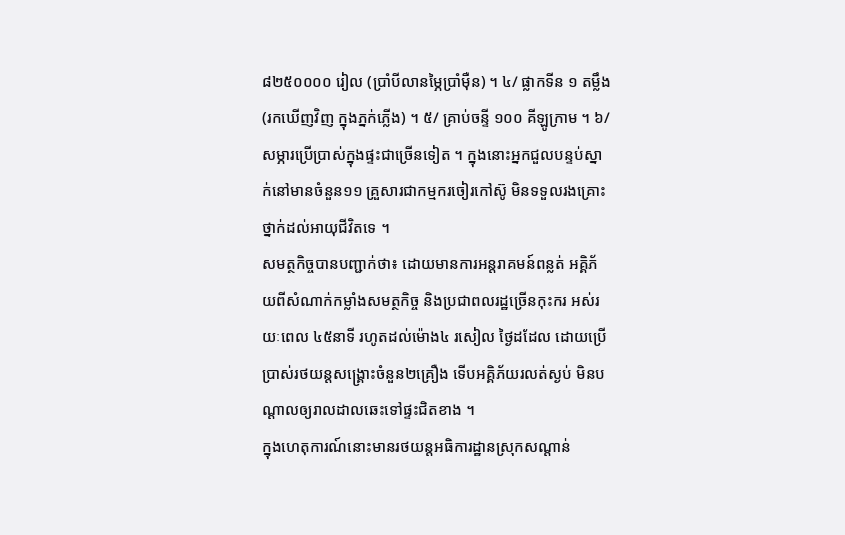៨២៥០០០០ រៀល (ប្រាំបីលានម្ភៃប្រាំម៉ឺន) ។ ៤/ ផ្លាកទីន ១ តម្លឹង (រកឃើញវិញ ក្នុងភ្នក់ភ្លើង) ។ ៥/ គ្រាប់ចន្ទី ១០០ គីឡូក្រាម ។ ៦/ សម្ភារប្រើប្រាស់ក្នុងផ្ទះជាច្រើនទៀត ។ ក្នុងនោះអ្នកជួលបន្ទប់ស្នាក់នៅមានចំនួន១១ គ្រួសារជាកម្មករចៀរកៅស៊ូ មិនទទួលរងគ្រោះថ្នាក់ដល់អាយុជីវិតទេ ។
សមត្ថកិច្ចបានបញ្ជាក់ថា៖ ដោយមានការអន្តរាគមន៍ពន្លត់ អគ្គិភ័យពីសំណាក់កម្លាំងសមត្ថកិច្ច និងប្រជាពលរដ្ឋច្រើនកុះករ អស់រយៈពេល ៤៥នាទី រហូតដល់ម៉ោង៤ រសៀល ថ្ងៃដដែល ដោយប្រើប្រាស់រថយន្តសង្គ្រោះចំនួន២គ្រឿង ទើបអគ្គិភ័យរលត់ស្ងប់ មិនបណ្តាលឲ្យរាលដាលឆេះទៅផ្ទះជិតខាង ។
ក្នុងហេតុការណ៍នោះមានរថយន្តអធិការដ្ឋានស្រុកសណ្តាន់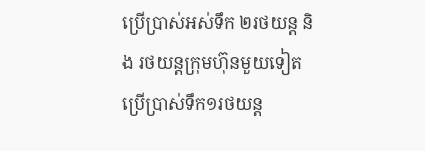ប្រើប្រាស់អស់ទឹក ២រថយន្ត និង រថយន្តក្រុមហ៊ុនមួយទៀតប្រើប្រាស់ទឹក១រថយន្ត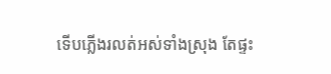ទើបភ្លើងរលត់អស់ទាំងស្រុង តែផ្ទះ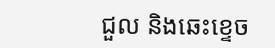ជួល និងឆេះខ្ទេច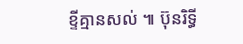ខ្ទីគ្មានសល់ ៕ ប៊ុនរិទ្ធី